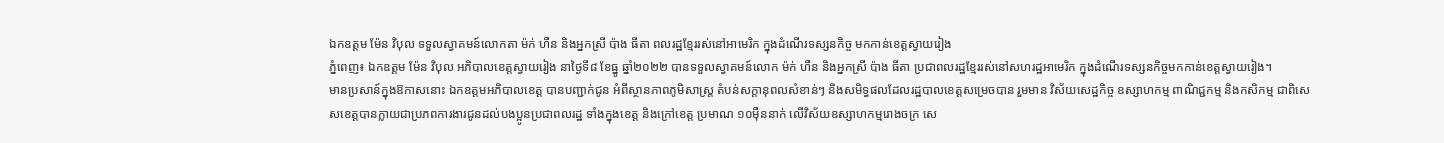ឯកឧត្តម ម៉ែន វិបុល ទទួលស្វាគមន៍លោកតា ម៉ក់ ហឺន និងអ្នកស្រី ប៉ាង ធីតា ពលរដ្ឋខ្មែររស់នៅអាមេរិក ក្នុងដំណើរទស្សនកិច្ច មកកាន់ខេត្តស្វាយរៀង
ភ្នំពេញ៖ ឯកឧត្តម ម៉ែន វិបុល អភិបាលខេត្តស្វាយរៀង នាថ្ងៃទី៨ ខែធ្នូ ឆ្នាំ២០២២ បានទទួលស្វាគមន៍លោក ម៉ក់ ហឺន និងអ្នកស្រី ប៉ាង ធីតា ប្រជាពលរដ្ឋខ្មែររស់នៅសហរដ្ឋអាមេរិក ក្នុងដំណើរទស្សនកិច្ចមកកាន់ខេត្តស្វាយរៀង។
មានប្រសាន៍ក្នុងឱកាសនោះ ឯកឧត្តមអភិបាលខេត្ត បានបញ្ជាក់ជូន អំពីស្ថានភាពភូមិសាស្ត្រ តំបន់សក្ដានុពលសំខាន់ៗ និងសមិទ្ធផលដែលរដ្ឋបាលខេត្តសម្រេចបាន រួមមាន វិស័យសេដ្ឋកិច្ច ឧស្សាហកម្ម ពាណិជ្ជកម្ម និងកសិកម្ម ជាពិសេសខេត្តបានក្លាយជាប្រភពការងារជូនដល់បងប្អូនប្រជាពលរដ្ឋ ទាំងក្នុងខេត្ត និងក្រៅខេត្ត ប្រមាណ ១០ម៉ឺននាក់ លើវិស័យឧស្សាហកម្មរោងចក្រ សេ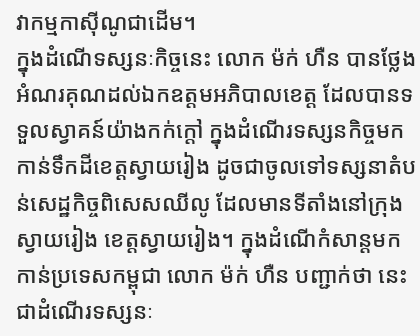វាកម្មកាស៊ីណូជាដើម។
ក្នុងដំណើទស្សនៈកិច្ចនេះ លោក ម៉ក់ ហឺន បានថ្លែងអំណរគុណដល់ឯកឧត្តមអភិបាលខេត្ត ដែលបានទទួលស្វាគន៍យ៉ាងកក់ក្តៅ ក្នុងដំណើរទស្សនកិច្ចមកកាន់ទឹកដីខេត្តស្វាយរៀង ដូចជាចូលទៅទស្សនាតំបន់សេដ្ឋកិច្ចពិសេសឈីលូ ដែលមានទីតាំងនៅក្រុងស្វាយរៀង ខេត្តស្វាយរៀង។ ក្នុងដំណើកំសាន្តមកកាន់ប្រទេសកម្ពុជា លោក ម៉ក់ ហឺន បញ្ជាក់ថា នេះជាដំណើរទស្សនៈ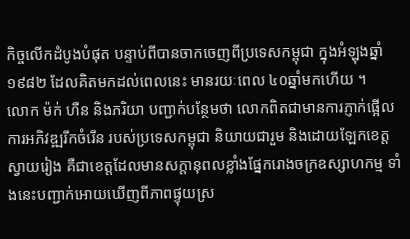កិច្ចលើកដំបូងបំផុត បន្ទាប់ពីបានចាកចេញពីប្រទេសកម្ពុជា ក្នុងអំឡុងឆ្នាំ១៩៨២ ដែលគិតមកដល់ពេលនេះ មានរយៈពេល ៤០ឆ្នាំមកហើយ ។
លោក ម៉ក់ ហឺន និងភរិយា បញ្ជាក់បន្ថែមថា លោកពិតជាមានការភ្ញាក់ផ្អើល ការអភិវឌ្ឍរីកចំរើន របស់ប្រទេសកម្ពុជា និយាយជារួម និងដោយឡែកខេត្តស្វាយរៀង គឺជាខេត្តដែលមានសក្តានុពលខ្លាំងផ្នែករោងចក្រឧស្សាហកម្ម ទាំងនេះបញ្ជាក់អោយឃើញពីភាពផ្ទុយស្រ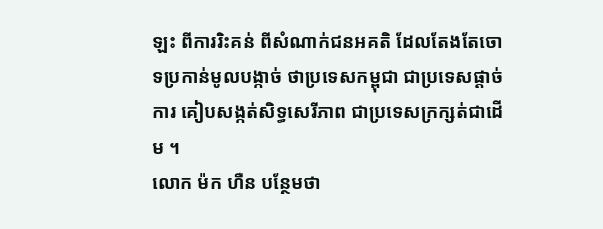ឡះ ពីការរិះគន់ ពីសំណាក់ជនអគតិ ដែលតែងតែចោទប្រកាន់មូលបង្កាច់ ថាប្រទេសកម្ពុជា ជាប្រទេសផ្តាច់ការ គៀបសង្កត់សិទ្ធសេរីភាព ជាប្រទេសក្រក្សត់ជាដើម ។
លោក ម៉ក ហឺន បន្ថែមថា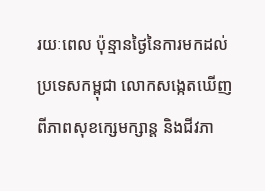រយៈពេល ប៉ុន្មានថ្ងៃនៃការមកដល់ប្រទេសកម្ពុជា លោកសង្កេតឃើញ ពីភាពសុខក្សេមក្សាន្ត និងជីវភា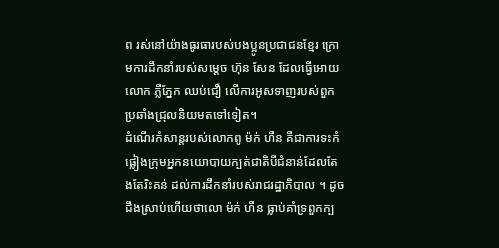ព រស់នៅយ៉ាងធូរធារបស់បងប្អូនប្រជាជនខ្មែរ ក្រោមការដឹកនាំរបស់សម្តេច ហ៊ុន សែន ដែលធ្វើអោយលោក ភ្លឺភ្នែក ឈប់ជឿ លើការអូសទាញរបស់ពួកប្រឆាំងជ្រុលនិយមតទៅទៀត។
ដំណើរកំសាន្តរបស់លោកពូ ម៉ក់ ហឺន គឺជាការទះកំផ្លៀងក្រុមអ្នកនយោបាយក្បត់ជាតិបីជំនាន់ដែលតែងតែរិះគន់ ដល់ការដឹកនាំរបស់រាជរដ្ឋាភិបាល ។ ដូចដឹងស្រាប់ហើយថាលោ ម៉ក់ ហឺន ធ្លាប់គាំទ្រពួកក្ប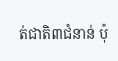ត់ជាតិ៣ជំនាន់ ប៉ុ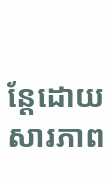ន្តែដោយសារភាព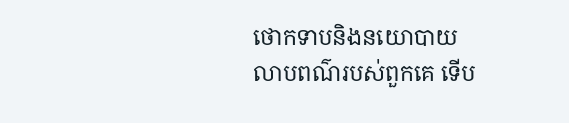ថោកទាបនិងនយោបាយលាបពណ៌របស់ពួកគេ ទើប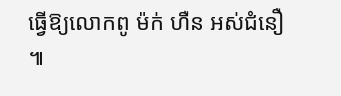ធ្វើឱ្យលោកពូ ម៉ក់ ហឺន អស់ជំនឿ ៕